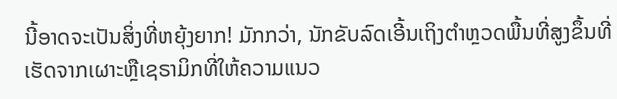ນີ້ອາດຈະເປັນສິ່ງທີ່ຫຍຸ້ງຍາກ! ມັກກວ່າ, ນັກຂັບລົດເອີ້ນເຖິງຕຳຫຼວດພື້ນທີ່ສູງຂຶ້ນທີ່ເຮັດຈາກເຜາະຫຼືເຊຣາມິກທີ່ໃຫ້ຄວາມແນວ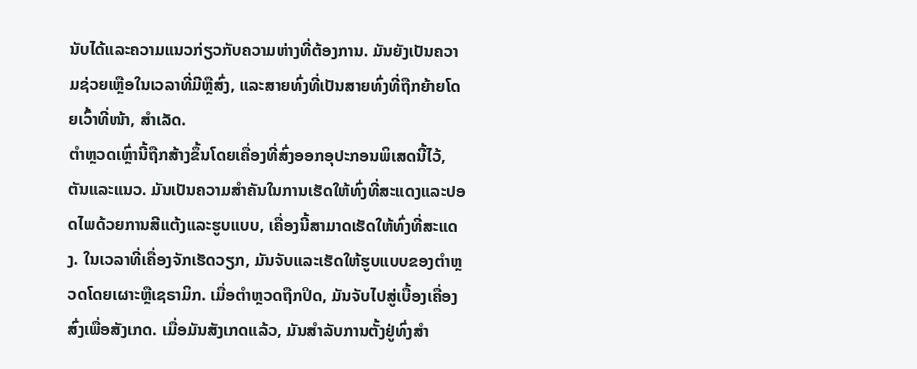ນັບໄດ້ແລະຄວາມແນວກ່ຽວກັບຄວາມຫ່າງທີ່ຕ້ອງການ. ມັນຍັງເປັນຄວາມຊ່ວຍເຫຼືອໃນເວລາທີ່ມີຫຼືສົ່ງ, ແລະສາຍທົ່ງທີ່ເປັນສາຍທົ່ງທີ່ຖືກຍ້າຍໂດຍເວົ້າທີ່ໜ້າ, ສຳເລັດ.
ຕຳຫຼວດເຫຼົ່ານີ້ຖືກສ້າງຂຶ້ນໂດຍເຄື່ອງທີ່ສົ່ງອອກອຸປະກອນພິເສດນີ້ໄວ້, ຕັນແລະແນວ. ມັນເປັນຄວາມສຳຄັນໃນການເຮັດໃຫ້ທົ່ງທີ່ສະແດງແລະປອດໄພດ້ວຍການສີແຕ້ງແລະຮູບແບບ, ເຄື່ອງນີ້ສາມາດເຮັດໃຫ້ທົ່ງທີ່ສະແດງ. ໃນເວລາທີ່ເຄື່ອງຈັກເຮັດວຽກ, ມັນຈັບແລະເຮັດໃຫ້ຮູບແບບຂອງຕຳຫຼວດໂດຍເຜາະຫຼືເຊຣາມິກ. ເມື່ອຕຳຫຼວດຖືກປິດ, ມັນຈັບໄປສູ່ເບື້ອງເຄື່ອງສົ່ງເພື່ອສັງເກດ. ເມື່ອມັນສັງເກດແລ້ວ, ມັນສໍາລັບການຕັ້ງຢູ່ທົ່ງສຳ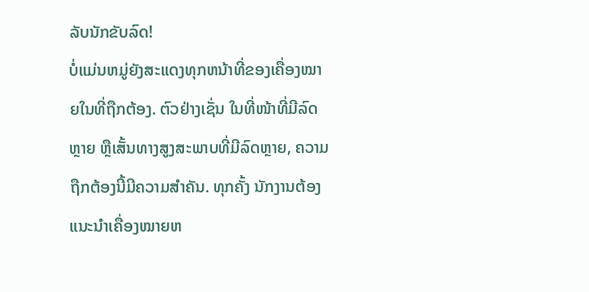ລັບນັກຂັບລົດ!
ບໍ່ແມ່ນຫມູ່ຍັງສະແດງທຸກຫນ້າທີ່ຂອງເຄື່ອງໝາຍໃນທີ່ຖືກຕ້ອງ. ຕົວຢ່າງເຊັ່ນ ໃນທີ່ໜ້າທີ່ມີລົດຫຼາຍ ຫຼືເສັ້ນທາງສູງສະພາບທີ່ມີລົດຫຼາຍ, ຄວາມຖືກຕ້ອງນີ້ມີຄວາມສຳຄັນ. ທຸກຄັ້ງ ນັກງານຕ້ອງແນະນຳເຄື່ອງໝາຍຫ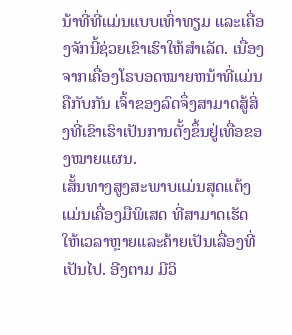ນ້າທີ່ທີ່ແມ່ນແບບເທົ່າທຽມ ແລະເຄື່ອງຈັກນີ້ຊ່ວຍເຂົາເຮົາໃຫ້ສຳເລັດ. ເນື່ອງຈາກເຄື່ອງໂຣບອດໝາຍຫນ້າທີ່ແມ່ນຄືກັບກັນ ເຈົ້າຂອງລົດຈຶ່ງສາມາດສູ້ສິ່ງທີ່ເຂົາເຮົາເປັນການຕັ້ງຂຶ້ນຢູ່ເທື່ອຂອງໝາຍແຜນ.
ເສັ້ນທາງສູງສະພາບແມ່ນສຸດແຕ້ງແມ່ນເຄື່ອງມືພິເສດ ທີ່ສາມາດເຮັດໃຫ້ເວລາຫຼາຍແລະຄ້າຍເປັນເລື່ອງທີ່ເປັນໄປ. ອີງຕາມ ມີວິ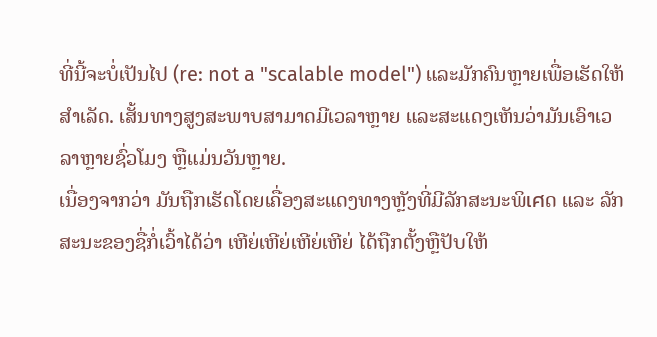ທີ່ນີ້ຈະບໍ່ເປັນໄປ (re: not a "scalable model") ແລະມັກຄົນຫຼາຍເພື່ອເຮັດໃຫ້ສຳເລັດ. ເສັ້ນທາງສູງສະພາບສາມາດມີເວລາຫຼາຍ ແລະສະແດງເຫັນວ່າມັນເອົາເວລາຫຼາຍຊົ່ວໂມງ ຫຼືແມ່ນວັນຫຼາຍ.
ເນື່ອງຈາກວ່າ ມັນຖືກເຮັດໂດຍເຄື່ອງສະແດງທາງຫຼັງທີ່ມີລັກສະນະພິเศດ ແລະ ລັກສະນະຂອງຊື່ກໍ່ເວົ້າໄດ້ວ່າ ເຫີຍ່ເຫີຍ່ເຫີຍ່ເຫີຍ່ ໄດ້ຖືກຕັ້ງຫຼືປັບໃຫ້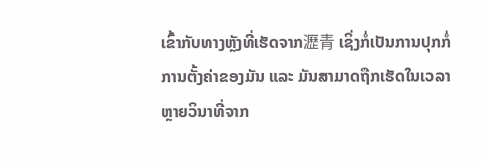ເຂົ້າກັບທາງຫຼັງທີ່ເຮັດຈາກ瀝青 ເຊິ່ງກໍ່ເປັນການປຸກກໍ່ການຕັ້ງຄ່າຂອງມັນ ແລະ ມັນສາມາດຖືກເຮັດໃນເວລາຫຼາຍວິນາທີ່ຈາກ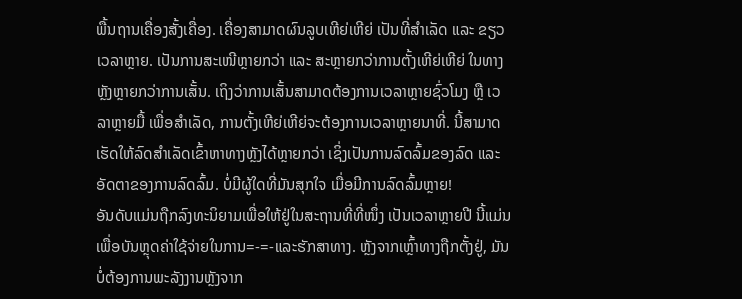ພື້ນຖານເຄື່ອງສັ້ງເຄື່ອງ. ເຄື່ອງສາມາດຜົນລູບເຫີຍ່ເຫີຍ່ ເປັນທີ່ສຳເລັດ ແລະ ຂຽວເວລາຫຼາຍ. ເປັນການສະເໜີຫຼາຍກວ່າ ແລະ ສະຫຼາຍກວ່າການຕັ້ງເຫີຍ່ເຫີຍ່ ໃນທາງຫຼັງຫຼາຍກວ່າການເສັ້ນ. ເຖິງວ່າການເສັ້ນສາມາດຕ້ອງການເວລາຫຼາຍຊົ່ວໂມງ ຫຼື ເວລາຫຼາຍມື້ ເພື່ອສຳເລັດ, ການຕັ້ງເຫີຍ່ເຫີຍ່ຈະຕ້ອງການເວລາຫຼາຍນາທີ່. ນີ້ສາມາດເຮັດໃຫ້ລົດສຳເລັດເຂົ້າຫາທາງຫຼັງໄດ້ຫຼາຍກວ່າ ເຊິ່ງເປັນການລົດລົ້ມຂອງລົດ ແລະ ອັດຕາຂອງການລົດລົ້ມ. ບໍ່ມີຜູ້ໃດທີ່ມັນສຸກໃຈ ເມື່ອມີການລົດລົ້ມຫຼາຍ!
ອັນດັບແມ່ນຖືກລົງທະນິຍາມເພື່ອໃຫ້ຢູ່ໃນສະຖານທີ່ທີ່ໜຶ່ງ ເປັນເວລາຫຼາຍປີ ນີ້ແມ່ນເພື່ອບັນຫຼຸດຄ່າໃຊ້ຈ່າຍໃນການ=-=-ແລະຮັກສາທາງ. ຫຼັງຈາກເຫຼົ້າທາງຖືກຕັ້ງຢູ່, ມັນບໍ່ຕ້ອງການພະລັງງານຫຼັງຈາກ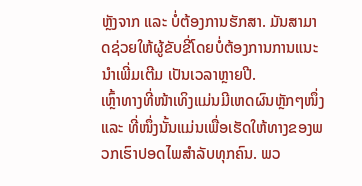ຫຼັງຈາກ ແລະ ບໍ່ຕ້ອງການຮັກສາ. ມັນສາມາດຊ່ວຍໃຫ້ຜູ້ຂັບຂີ່ໂດຍບໍ່ຕ້ອງການການແນະນຳເພີ່ມເຕີມ ເປັນເວລາຫຼາຍປີ.
ເຫຼົ້າທາງທີ່ໜ້າເທິງແມ່ນມີເຫດຜົນຫຼັກໆໜຶ່ງ ແລະ ທີ່ໜຶ່ງນັ້ນແມ່ນເພື່ອເຮັດໃຫ້ທາງຂອງພວກເຮົາປອດໄພສຳລັບທຸກຄົນ. ພວ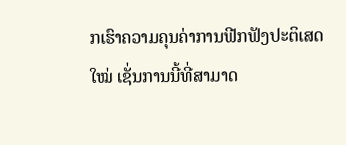ກເຮົາຄວາມຄຸນຄ່າການຟີກຟັງປະຕິເສດໃໝ່ ເຊັ່ນການນີ້ທີ່ສາມາດ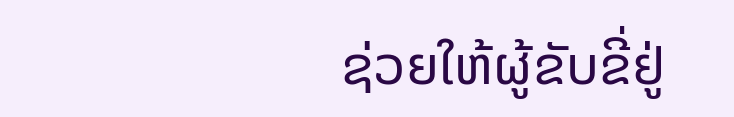ຊ່ວຍໃຫ້ຜູ້ຂັບຂີ່ຢູ່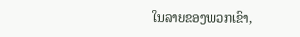ໃນລາຍຂອງພວກເຂົາ,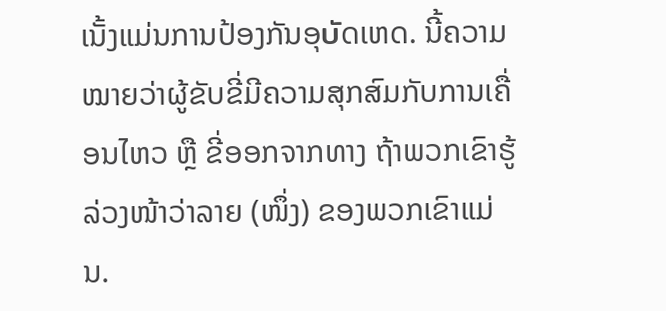ເນັ້ງແມ່ນການປ້ອງກັນອຸบัດເຫດ. ນີ້ຄວາມໝາຍວ່າຜູ້ຂັບຂີ່ມີຄວາມສຸກສົມກັບການເຄື່ອນໄຫວ ຫຼື ຂີ່ອອກຈາກທາງ ຖ້າພວກເຂົາຮູ້ລ່ວງໜ້າວ່າລາຍ (ໜຶ່ງ) ຂອງພວກເຂົາແມ່ນ.